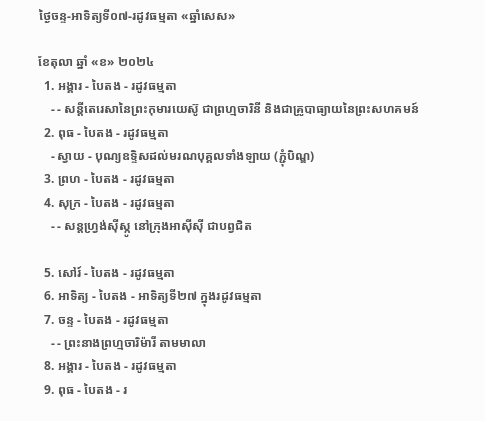ថ្ងៃចន្ទ-អាទិត្យទី០៧-រដូវធម្មតា «ឆ្នាំសេស»

ខែតុលា ឆ្នាំ «ខ» ២០២៤
  1. អង្គារ - បៃតង - រដូវធម្មតា
    - - សន្តីតេរេសានៃព្រះកុមារយេស៊ូ ជាព្រហ្មចារិនី និងជាគ្រូបាធ្យាយនៃព្រះសហគមន៍
  2. ពុធ - បៃតង - រដូវធម្មតា
    - ស្វាយ - បុណ្យឧទ្ទិសដល់មរណបុគ្គលទាំងឡាយ (ភ្ជុំបិណ្ឌ)
  3. ព្រហ - បៃតង - រដូវធម្មតា
  4. សុក្រ - បៃតង - រដូវធម្មតា
    - - សន្តហ្វ្រង់ស៊ីស្កូ នៅក្រុងអាស៊ីស៊ី ជាបព្វជិត

  5. សៅរ៍ - បៃតង - រដូវធម្មតា
  6. អាទិត្យ - បៃតង - អាទិត្យទី២៧ ក្នុងរដូវធម្មតា
  7. ចន្ទ - បៃតង - រដូវធម្មតា
    - - ព្រះនាងព្រហ្មចារិម៉ារី តាមមាលា
  8. អង្គារ - បៃតង - រដូវធម្មតា
  9. ពុធ - បៃតង - រ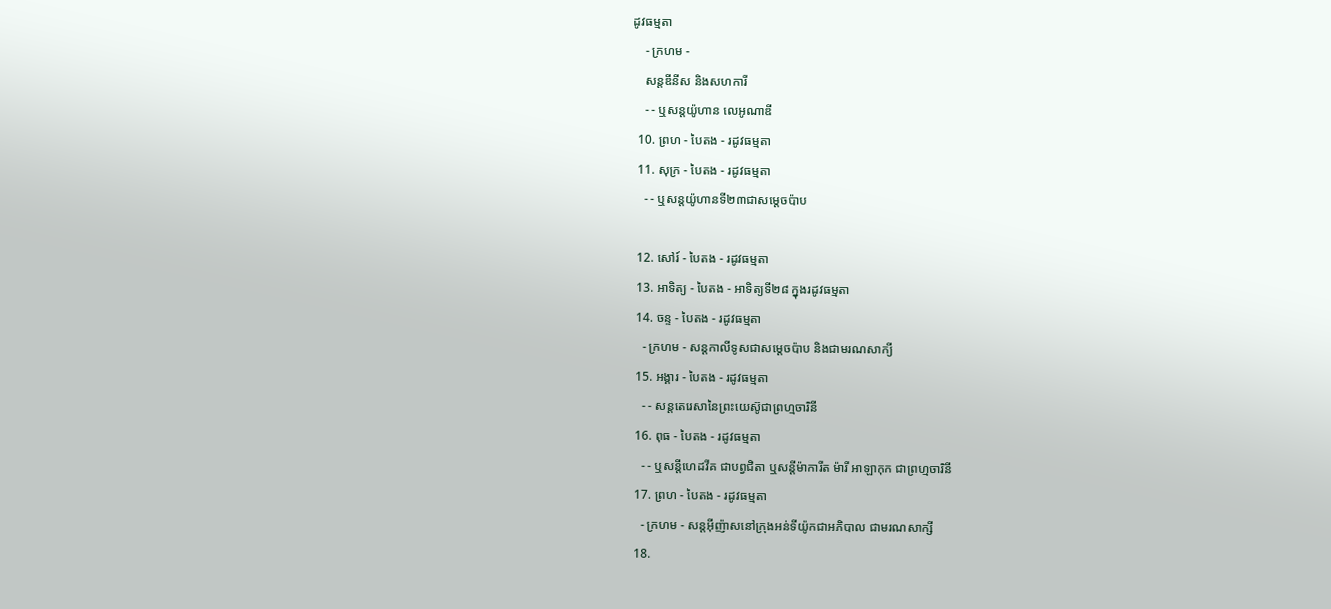ដូវធម្មតា
    - ក្រហម -
    សន្តឌីនីស និងសហការី
    - - ឬសន្តយ៉ូហាន លេអូណាឌី
  10. ព្រហ - បៃតង - រដូវធម្មតា
  11. សុក្រ - បៃតង - រដូវធម្មតា
    - - ឬសន្តយ៉ូហានទី២៣ជាសម្តេចប៉ាប

  12. សៅរ៍ - បៃតង - រដូវធម្មតា
  13. អាទិត្យ - បៃតង - អាទិត្យទី២៨ ក្នុងរដូវធម្មតា
  14. ចន្ទ - បៃតង - រដូវធម្មតា
    - ក្រហម - សន្ដកាលីទូសជាសម្ដេចប៉ាប និងជាមរណសាក្យី
  15. អង្គារ - បៃតង - រដូវធម្មតា
    - - សន្តតេរេសានៃព្រះយេស៊ូជាព្រហ្មចារិនី
  16. ពុធ - បៃតង - រដូវធម្មតា
    - - ឬសន្ដីហេដវីគ ជាបព្វជិតា ឬសន្ដីម៉ាការីត ម៉ារី អាឡាកុក ជាព្រហ្មចារិនី
  17. ព្រហ - បៃតង - រដូវធម្មតា
    - ក្រហម - សន្តអ៊ីញ៉ាសនៅក្រុងអន់ទីយ៉ូកជាអភិបាល ជាមរណសាក្សី
  18.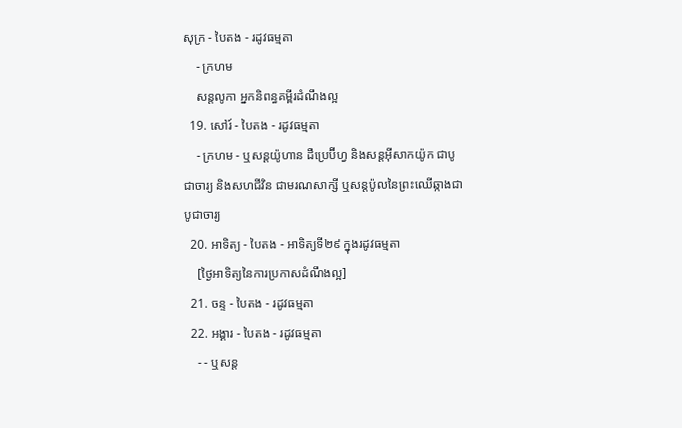សុក្រ - បៃតង - រដូវធម្មតា
    - ក្រហម
    សន្តលូកា អ្នកនិពន្ធគម្ពីរដំណឹងល្អ
  19. សៅរ៍ - បៃតង - រដូវធម្មតា
    - ក្រហម - ឬសន្ដយ៉ូហាន ដឺប្រេប៊ីហ្វ និងសន្ដអ៊ីសាកយ៉ូក ជាបូជាចារ្យ និងសហជីវិន ជាមរណសាក្សី ឬសន្ដប៉ូលនៃព្រះឈើឆ្កាងជាបូជាចារ្យ
  20. អាទិត្យ - បៃតង - អាទិត្យទី២៩ ក្នុងរដូវធម្មតា
    [ថ្ងៃអាទិត្យនៃការប្រកាសដំណឹងល្អ]
  21. ចន្ទ - បៃតង - រដូវធម្មតា
  22. អង្គារ - បៃតង - រដូវធម្មតា
    - - ឬសន្ត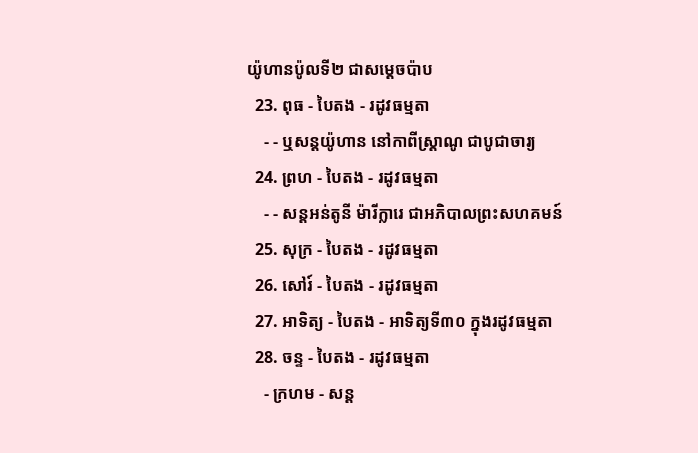យ៉ូហានប៉ូលទី២ ជាសម្ដេចប៉ាប
  23. ពុធ - បៃតង - រដូវធម្មតា
    - - ឬសន្ដយ៉ូហាន នៅកាពីស្រ្ដាណូ ជាបូជាចារ្យ
  24. ព្រហ - បៃតង - រដូវធម្មតា
    - - សន្តអន់តូនី ម៉ារីក្លារេ ជាអភិបាលព្រះសហគមន៍
  25. សុក្រ - បៃតង - រដូវធម្មតា
  26. សៅរ៍ - បៃតង - រដូវធម្មតា
  27. អាទិត្យ - បៃតង - អាទិត្យទី៣០ ក្នុងរដូវធម្មតា
  28. ចន្ទ - បៃតង - រដូវធម្មតា
    - ក្រហម - សន្ដ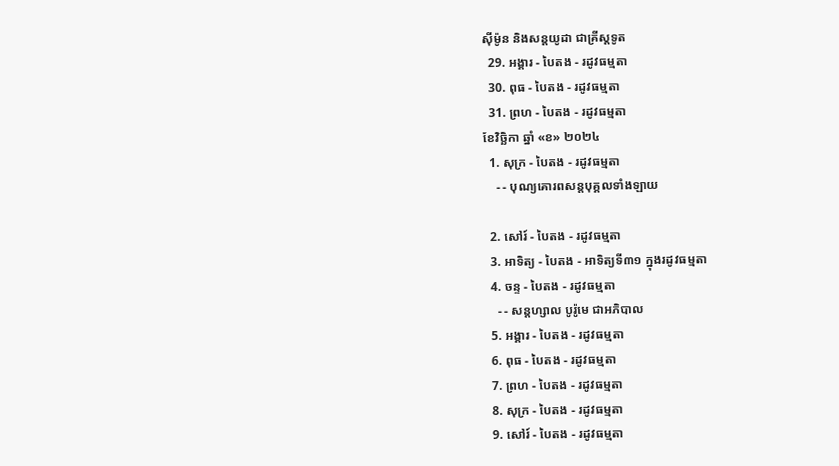ស៊ីម៉ូន និងសន្ដយូដា ជាគ្រីស្ដទូត
  29. អង្គារ - បៃតង - រដូវធម្មតា
  30. ពុធ - បៃតង - រដូវធម្មតា
  31. ព្រហ - បៃតង - រដូវធម្មតា
ខែវិច្ឆិកា ឆ្នាំ «ខ» ២០២៤
  1. សុក្រ - បៃតង - រដូវធម្មតា
    - - បុណ្យគោរពសន្ដបុគ្គលទាំងឡាយ

  2. សៅរ៍ - បៃតង - រដូវធម្មតា
  3. អាទិត្យ - បៃតង - អាទិត្យទី៣១ ក្នុងរដូវធម្មតា
  4. ចន្ទ - បៃតង - រដូវធម្មតា
    - - សន្ដហ្សាល បូរ៉ូមេ ជាអភិបាល
  5. អង្គារ - បៃតង - រដូវធម្មតា
  6. ពុធ - បៃតង - រដូវធម្មតា
  7. ព្រហ - បៃតង - រដូវធម្មតា
  8. សុក្រ - បៃតង - រដូវធម្មតា
  9. សៅរ៍ - បៃតង - រដូវធម្មតា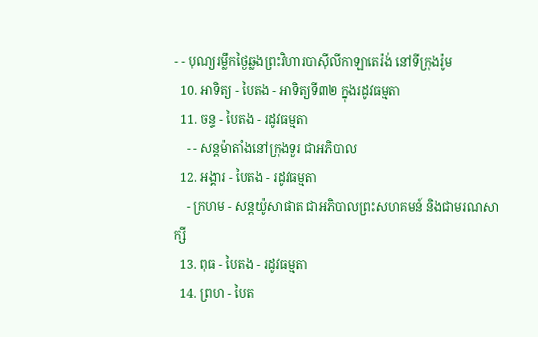- - បុណ្យរម្លឹកថ្ងៃឆ្លងព្រះវិហារបាស៊ីលីកាឡាតេរ៉ង់ នៅទីក្រុងរ៉ូម
  10. អាទិត្យ - បៃតង - អាទិត្យទី៣២ ក្នុងរដូវធម្មតា
  11. ចន្ទ - បៃតង - រដូវធម្មតា
    - - សន្ដម៉ាតាំងនៅក្រុងទួរ ជាអភិបាល
  12. អង្គារ - បៃតង - រដូវធម្មតា
    - ក្រហម - សន្ដយ៉ូសាផាត ជាអភិបាលព្រះសហគមន៍ និងជាមរណសាក្សី
  13. ពុធ - បៃតង - រដូវធម្មតា
  14. ព្រហ - បៃត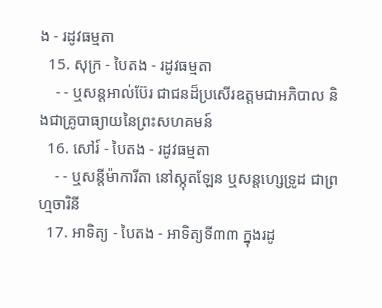ង - រដូវធម្មតា
  15. សុក្រ - បៃតង - រដូវធម្មតា
    - - ឬសន្ដអាល់ប៊ែរ ជាជនដ៏ប្រសើរឧត្ដមជាអភិបាល និងជាគ្រូបាធ្យាយនៃព្រះសហគមន៍
  16. សៅរ៍ - បៃតង - រដូវធម្មតា
    - - ឬសន្ដីម៉ាការីតា នៅស្កុតឡែន ឬសន្ដហ្សេទ្រូដ ជាព្រហ្មចារិនី
  17. អាទិត្យ - បៃតង - អាទិត្យទី៣៣ ក្នុងរដូ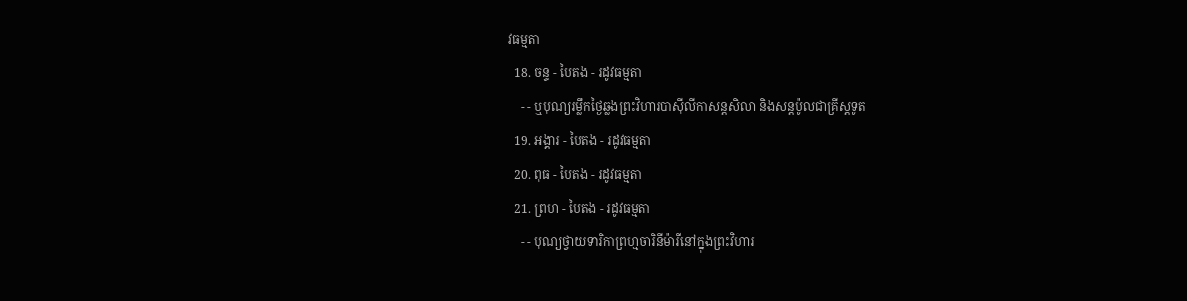វធម្មតា
  18. ចន្ទ - បៃតង - រដូវធម្មតា
    - - ឬបុណ្យរម្លឹកថ្ងៃឆ្លងព្រះវិហារបាស៊ីលីកាសន្ដសិលា និងសន្ដប៉ូលជាគ្រីស្ដទូត
  19. អង្គារ - បៃតង - រដូវធម្មតា
  20. ពុធ - បៃតង - រដូវធម្មតា
  21. ព្រហ - បៃតង - រដូវធម្មតា
    - - បុណ្យថ្វាយទារិកាព្រហ្មចារិនីម៉ារីនៅក្នុងព្រះវិហារ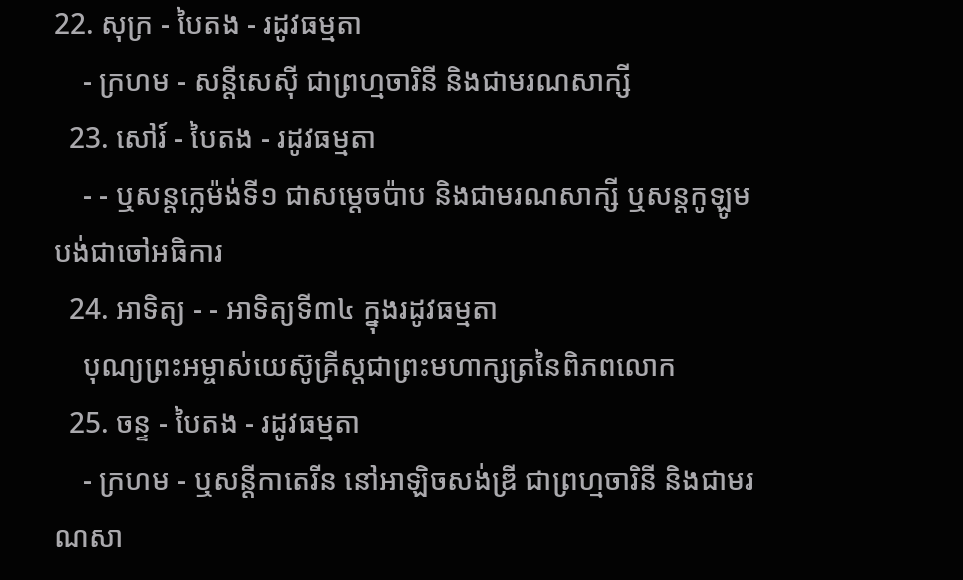22. សុក្រ - បៃតង - រដូវធម្មតា
    - ក្រហម - សន្ដីសេស៊ី ជាព្រហ្មចារិនី និងជាមរណសាក្សី
  23. សៅរ៍ - បៃតង - រដូវធម្មតា
    - - ឬសន្ដក្លេម៉ង់ទី១ ជាសម្ដេចប៉ាប និងជាមរណសាក្សី ឬសន្ដកូឡូមបង់ជាចៅអធិការ
  24. អាទិត្យ - - អាទិត្យទី៣៤ ក្នុងរដូវធម្មតា
    បុណ្យព្រះអម្ចាស់យេស៊ូគ្រីស្ដជាព្រះមហាក្សត្រនៃពិភពលោក
  25. ចន្ទ - បៃតង - រដូវធម្មតា
    - ក្រហម - ឬសន្ដីកាតេរីន នៅអាឡិចសង់ឌ្រី ជាព្រហ្មចារិនី និងជាមរណសា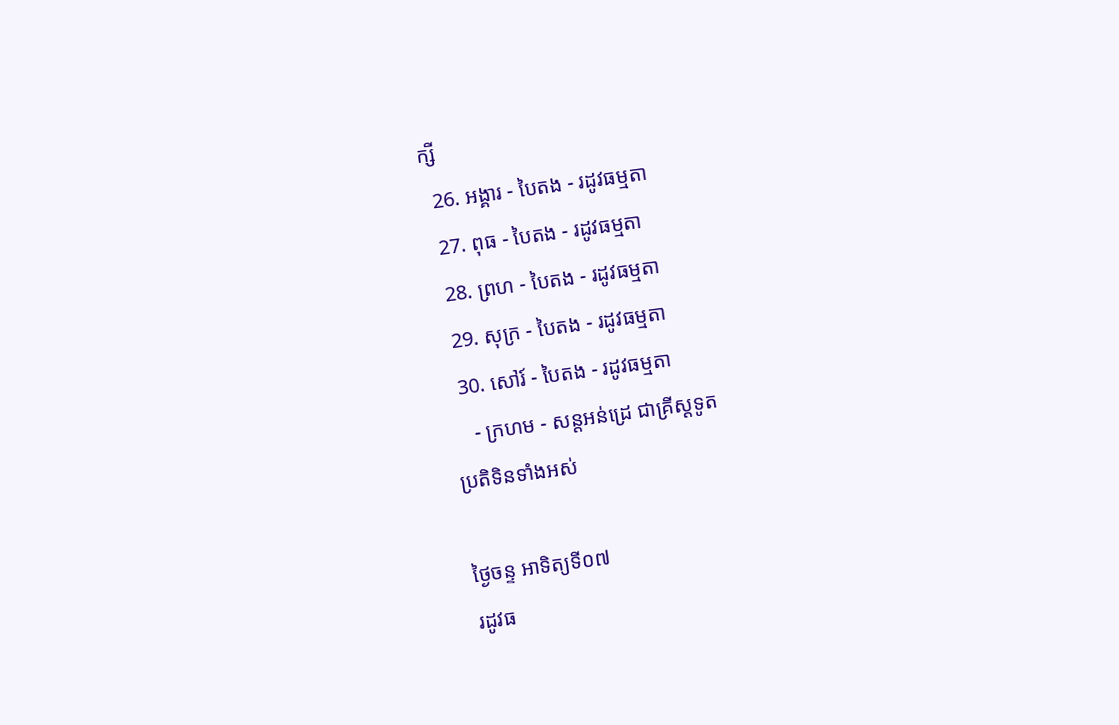ក្សី
  26. អង្គារ - បៃតង - រដូវធម្មតា
  27. ពុធ - បៃតង - រដូវធម្មតា
  28. ព្រហ - បៃតង - រដូវធម្មតា
  29. សុក្រ - បៃតង - រដូវធម្មតា
  30. សៅរ៍ - បៃតង - រដូវធម្មតា
    - ក្រហម - សន្ដអន់ដ្រេ ជាគ្រីស្ដទូត
ប្រតិទិនទាំងអស់

ថ្ងៃចន្ទ អាទិត្យទី០៧
រដូវធ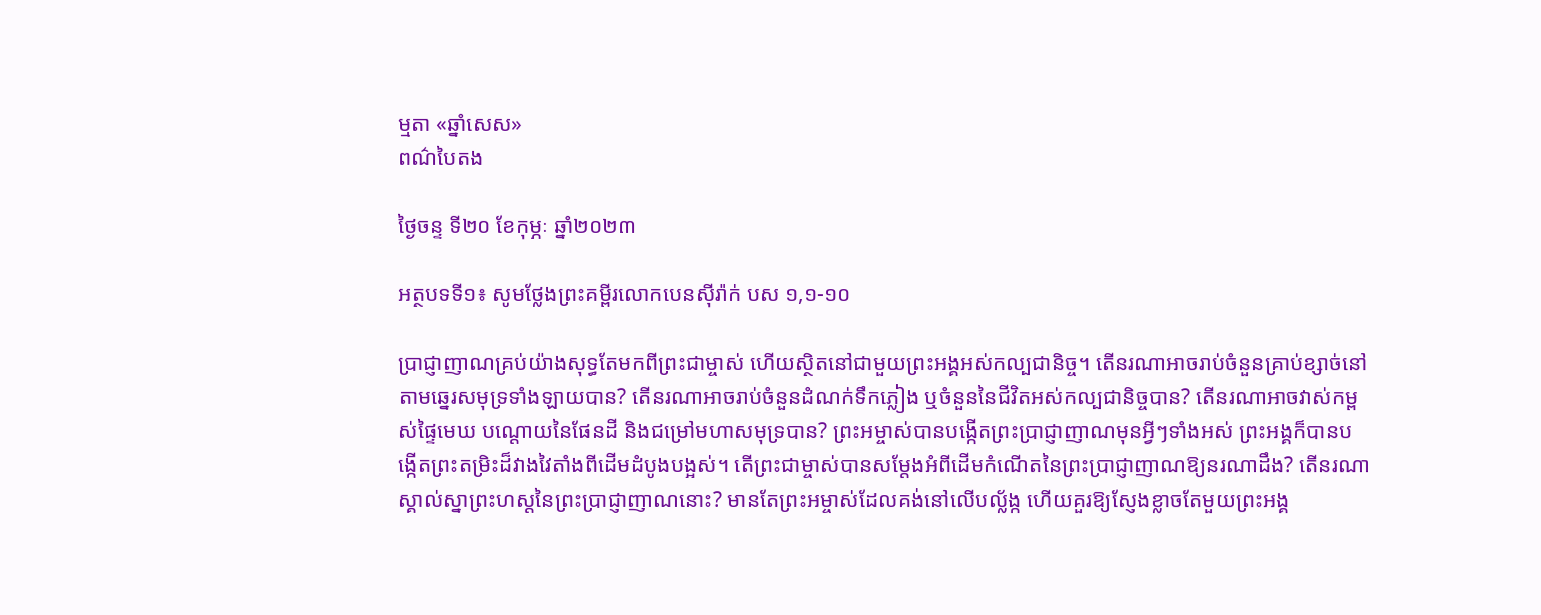ម្មតា «ឆ្នាំសេស»
ពណ៌បៃតង

ថ្ងៃចន្ទ ទី២០ ខែកុម្ភៈ ឆ្នាំ២០២៣

អត្ថបទទី១៖ សូមថ្លែងព្រះគម្ពីរលោកបេនស៊ីរ៉ាក់ បស ១,១-១០

ប្រាជ្ញាញាណគ្រប់យ៉ាងសុទ្ធតែមកពីព្រះជាម្ចាស់ ហើយស្ថិតនៅជាមួយព្រះអង្គអស់កល្បជានិច្ច។ តើនរណាអាចរាប់ចំនួនគ្រាប់ខ្សាច់នៅតាមឆ្នេរសមុទ្រទាំងឡាយបាន? តើនរណាអាចរាប់ចំនួនដំណក់ទឹកភ្លៀង ឬចំនួននៃជីវិតអស់កល្បជានិច្ចបាន? តើនរណាអាចវាស់កម្ពស់ផ្ទៃមេឃ បណ្តោយនៃផែនដី និងជម្រៅមហាសមុទ្របាន? ព្រះអម្ចាស់បានបង្កើតព្រះប្រាជ្ញាញាណមុនអ្វីៗទាំងអស់ ព្រះអង្គក៏បានបង្កើតព្រះតម្រិះដ៏វាងវៃតាំងពីដើមដំបូងបង្អស់។ តើព្រះជាម្ចាស់បានសម្តែងអំពីដើមកំណើតនៃព្រះប្រាជ្ញាញាណឱ្យនរណាដឹង? តើនរណាស្គាល់ស្នាព្រះហស្តនៃព្រះប្រាជ្ញាញាណនោះ? មានតែព្រះអម្ចាស់ដែលគង់នៅលើបល្ល័ង្ក ហើយគួរឱ្យស្ញែងខ្លាចតែមួយព្រះអង្គ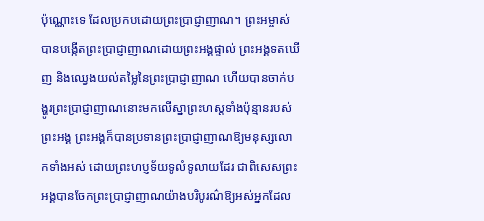ប៉ុណ្ណោះទេ ដែលប្រកបដោយព្រះប្រាជ្ញាញាណ។ ព្រះអម្ចាស់បានបង្កើតព្រះប្រាជ្ញាញាណដោយព្រះអង្គផ្ទាល់ ព្រះអង្គទតឃើញ និងឈ្វេងយល់តម្លៃនៃព្រះប្រាជ្ញាញាណ ហើយបានចាក់បង្ហូរព្រះប្រាជ្ញាញាណនោះមកលើស្នាព្រះហស្តទាំងប៉ុន្មានរបស់ព្រះអង្គ ព្រះអង្គក៏បានប្រទានព្រះប្រាជ្ញាញាណឱ្យមនុស្សលោកទាំងអស់ ដោយព្រះហប្ញទ័យទូលំទូលាយដែរ ជាពិសេសព្រះអង្គបានចែកព្រះប្រាជ្ញាញាណយ៉ាងបរិបូរណ៌ឱ្យអស់អ្នកដែល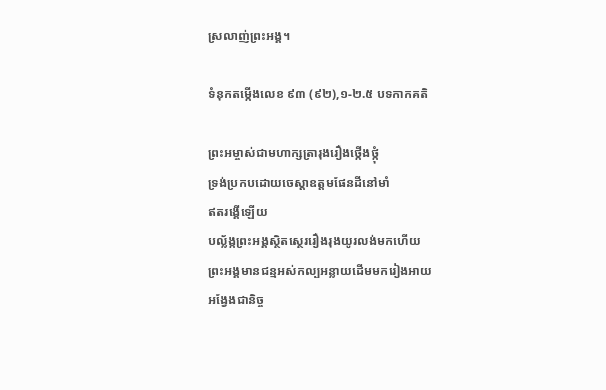ស្រលាញ់ព្រះអង្គ។

ទំនុកតម្កើងលេខ ៩៣ (៩២),១-២.៥ បទកាកគតិ

ព្រះអម្ចាស់ជាមហាក្សត្រារុងរឿងថ្កើងថ្កុំ
ទ្រង់ប្រកបដោយចេស្តាឧត្តមផែនដីនៅមាំ
ឥតរង្គើឡើយ
បល្ល័ង្កព្រះអង្គស្ថិតស្ថេររឿងរុងយូរលង់មកហើយ
ព្រះអង្គមានជន្មអស់កល្បអន្លាយដើមមករៀងអាយ
អង្វែងជានិច្ច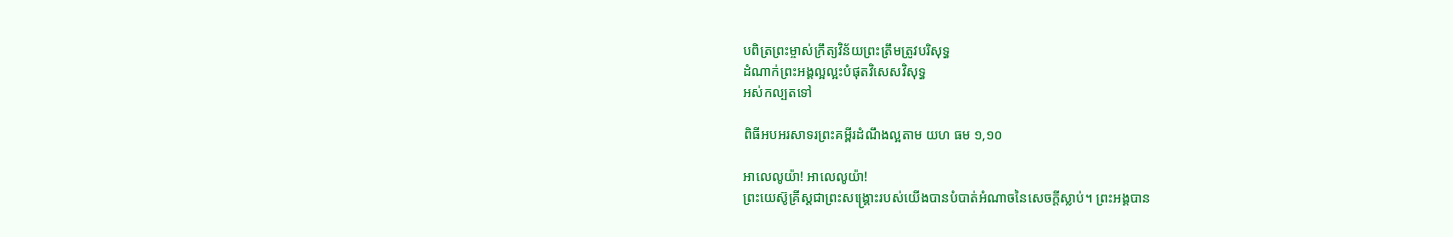បពិត្រព្រះម្ចាស់ក្រឹត្យវិន័យព្រះត្រឹមត្រូវបរិសុទ្ធ
ដំណាក់ព្រះអង្គល្អល្អះបំផុតវិសេសវិសុទ្ធ
អស់កល្បតទៅ

ពិធីអបអរសាទរព្រះគម្ពីរដំណឹងល្អតាម យហ ធម ១,១០

អាលេលូយ៉ា! អាលេលូយ៉ា!
ព្រះយេស៊ូគ្រីស្តជាព្រះសង្រ្គោះរបស់យើងបានបំបាត់អំណាចនៃសេចក្តីស្លាប់។ ព្រះអង្គបាន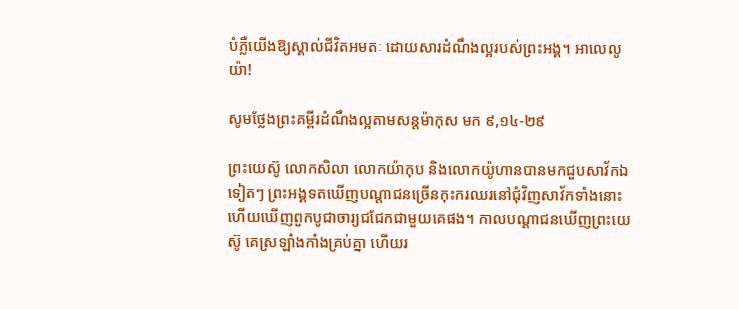បំភ្លឺយើងឱ្យស្គាល់ជីវិតអមតៈ ដោយសារដំណឹងល្អរបស់ព្រះអង្គ។ អាលេលូយ៉ា!

សូមថ្លែងព្រះគម្ពីរដំណឹងល្អតាមសន្តម៉ាកុស មក ៩,១៤-២៩

ព្រះយេស៊ូ លោកសិលា លោកយ៉ាកុប និងលោកយ៉ូហានបានមកជួបសាវ័កឯទៀតៗ ព្រះអង្គទតឃើញបណ្តាជនច្រើនកុះករឈរនៅជុំវិញសាវ័កទាំងនោះ ហើយឃើញពួកបូជាចារ្យជជែកជាមួយគេផង។ កាលបណ្តាជនឃើញព្រះយេស៊ូ គេស្រឡាំងកាំងគ្រប់គ្នា ហើយរ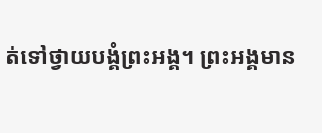ត់ទៅថ្វាយបង្គំព្រះអង្គ។ ព្រះអង្គមាន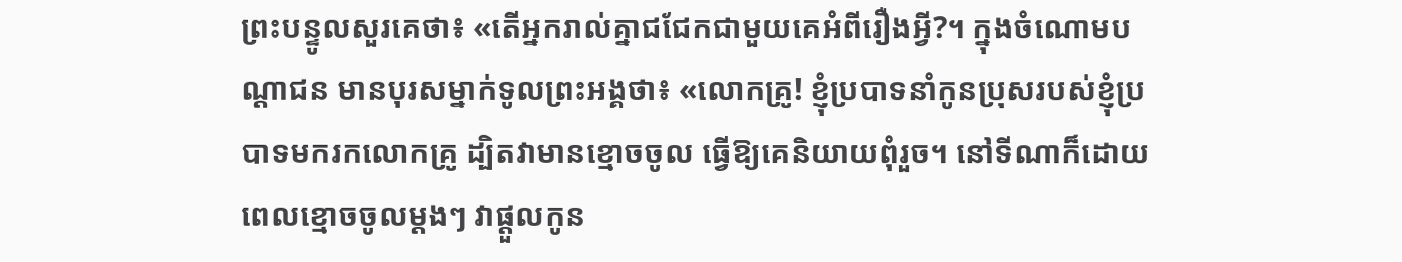ព្រះបន្ទូលសួរគេថា៖ «តើអ្នករាល់គ្នាជជែកជាមួយគេអំពីរឿងអ្វី?។ ក្នុងចំណោមបណ្តាជន មានបុរសម្នាក់ទូលព្រះអង្គថា៖ «លោកគ្រូ! ខ្ញុំប្របាទនាំកូនប្រុសរបស់ខ្ញុំប្របាទមករកលោកគ្រូ ដ្បិតវាមានខ្មោចចូល ធ្វើឱ្យគេនិយាយពុំរួច។ នៅទីណាក៏ដោយ ពេលខ្មោចចូលម្តងៗ វាផ្តួលកូន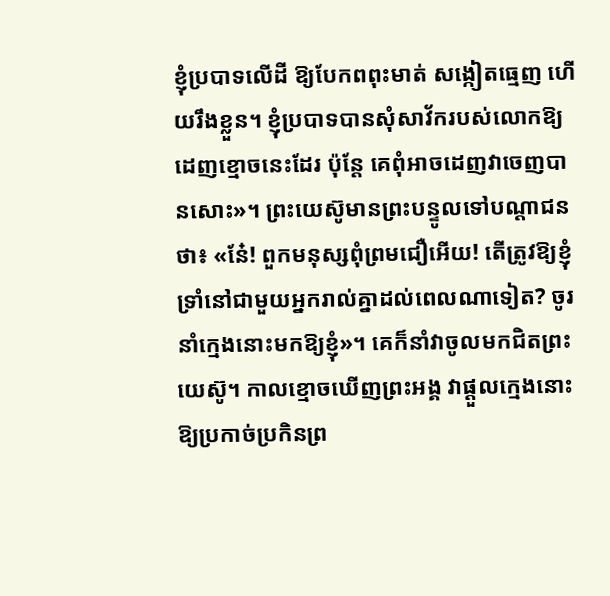ខ្ញុំប្របាទលើដី ឱ្យបែកពពុះមាត់ សង្កៀតធ្មេញ ហើយរឹងខ្លួន។ ខ្ញុំប្របាទបានសុំសាវ័ករបស់លោកឱ្យដេញខ្មោចនេះដែរ ប៉ុន្តែ គេពុំអាចដេញវាចេញបានសោះ»។ ព្រះយេស៊ូមានព្រះបន្ទូលទៅបណ្តាជនថា៖ «នែ៎! ពួកមនុស្សពុំព្រមជឿអើយ! តើត្រូវឱ្យខ្ញុំទ្រាំនៅជាមួយអ្នករាល់គ្នាដល់ពេលណាទៀត? ចូរនាំក្មេងនោះមកឱ្យខ្ញុំ»។ គេក៏នាំវាចូលមកជិតព្រះយេស៊ូ។ កាលខ្មោចឃើញព្រះអង្គ វាផ្តួលក្មេងនោះឱ្យប្រកាច់ប្រកិនព្រ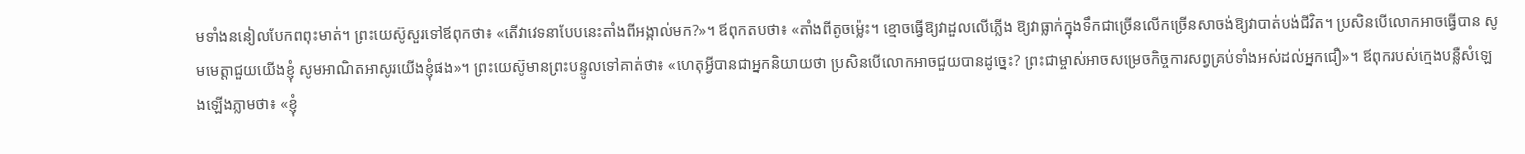មទាំងននៀលបែកពពុះមាត់។ ព្រះយេស៊ូសួរទៅឪពុកថា៖ «តើវាវេទនាបែបនេះតាំងពីអង្កាល់មក?»។ ឪពុកតបថា៖ «តាំងពីតូចម្ល៉េះ។ ខ្មោចធ្វើឱ្យវាដួលលើភ្លើង ឱ្យវាធ្លាក់ក្នុងទឹកជាច្រើនលើកច្រើនសាចង់ឱ្យវាបាត់បង់ជីវិត។ ប្រសិនបើលោកអាចធ្វើបាន សូមមេត្ដាជួយយើងខ្ញុំ សូមអាណិតអាសូរយើងខ្ញុំផង»។ ព្រះយេស៊ូមានព្រះបន្ទូលទៅគាត់ថា៖ «ហេតុអ្វីបានជាអ្នកនិយាយថា ប្រសិនបើលោកអាចជួយបានដូច្នេះ? ព្រះជាម្ចាស់អាចសម្រេចកិច្ចការសព្វគ្រប់ទាំងអស់ដល់អ្នកជឿ»។ ឪពុករបស់ក្មេងបន្លឺសំឡេងឡើងភ្លាមថា៖ «ខ្ញុំ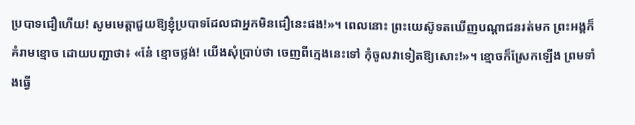ប្របាទជឿហើយ! សូមមេត្តាជួយឱ្យខ្ញុំប្របាទដែលជាអ្នកមិនជឿនេះផង!»។ ពេលនោះ ព្រះយេស៊ូទតឃើញបណ្តាជនរត់មក ព្រះអង្គក៏គំរាមខ្មោច ដោយបញ្ជាថា៖ «នែ៎ ខ្មោចថ្លង់! យើងសុំប្រាប់ថា ចេញពីក្មេងនេះទៅ កុំចូលវាទៀតឱ្យសោះ!»។ ខ្មោចក៏ស្រែកឡើង ព្រមទាំងធ្វើ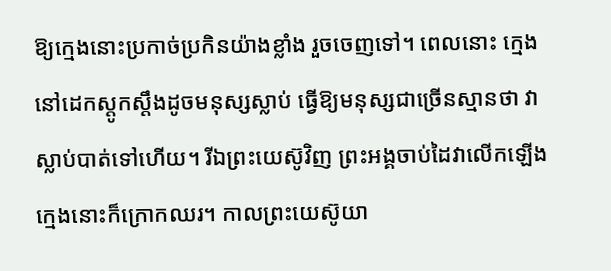ឱ្យក្មេងនោះប្រកាច់ប្រកិនយ៉ាងខ្លាំង រួចចេញទៅ។ ពេលនោះ ក្មេងនៅដេកស្តូកស្តឹងដូចមនុស្សស្លាប់ ធ្វើឱ្យមនុស្សជាច្រើនស្មានថា វាស្លាប់បាត់ទៅហើយ។ រីឯព្រះយេស៊ូវិញ ព្រះអង្គចាប់ដៃវាលើកឡើង ក្មេងនោះក៏ក្រោកឈរ។ កាលព្រះយេស៊ូយា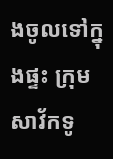ងចូលទៅក្នុងផ្ទះ ក្រុមសាវ័កទូ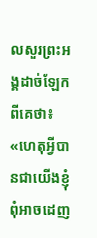លសួរព្រះអង្គដាច់ឡែកពីគេថា៖ «ហេតុអ្វីបានជាយើងខ្ញុំពុំអាចដេញ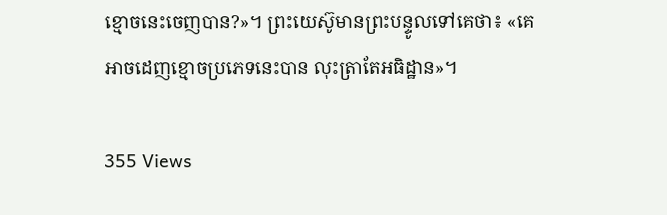ខ្មោចនេះចេញបាន?»។ ព្រះយេស៊ូមានព្រះបន្ទូលទៅគេថា៖ «គេអាចដេញខ្មោចប្រភេទនេះបាន លុះត្រាតែអធិដ្ឋាន»។

355 Views